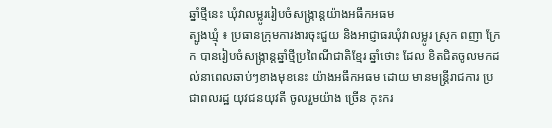ឆ្នាំថ្មីនេះ ឃុំវាលម្លូររៀបចំសង្ក្រាន្តយ៉ាងអធឹកអធម
ត្បូងឃ្មុំ ៖ ប្រធានក្រុមការងារចុះជួយ និងអាជ្ញាធរឃុំវាលម្លូរ ស្រុក ពញា ក្រែក បានរៀបចំសង្ក្រាន្តឆ្នាំថ្មីប្រពៃណីជាតិខ្មែរ ឆ្នាំថោះ ដែល ខិតជិតចូលមកដល់នាពេលឆាប់ៗខាងមុខនេះ យ៉ាងអធឹកអធម ដោយ មានមន្ត្រីរាជការ ប្រជាពលរដ្ឋ យុវជនយុវតី ចូលរួមយ៉ាង ច្រើន កុះករ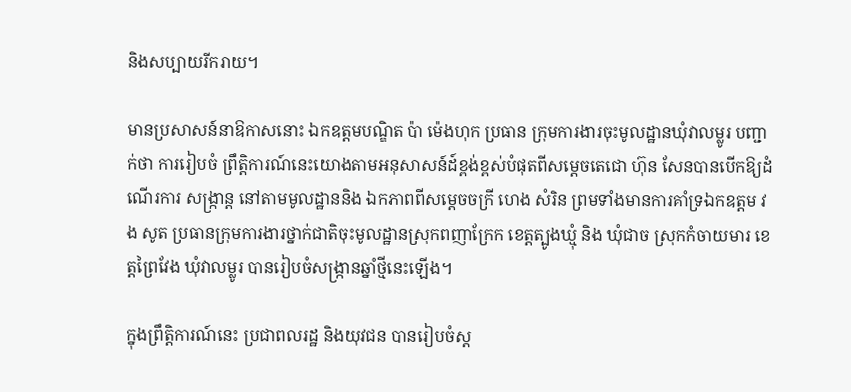និងសប្បាយរីករាយ។

មានប្រសាសន៍នាឱកាសនោះ ឯកឧត្ដមបណ្ឌិត ប៉ា ម៉េងហុក ប្រធាន ក្រុមការងារចុះមូលដ្ឋានឃុំវាលម្លូរ បញ្ជាក់ថា ការរៀបចំ ព្រឹត្តិការណ៍នេះយោងតាមអនុសាសន៍ដ៍ខ្ពង់ខ្ពស់បំផុតពីសម្តេចតេជោ ហ៊ុន សែនបានបើកឱ្យដំណើរការ សង្ក្រាន្ត នៅតាមមូលដ្ឋាននិង ឯកភាពពីសម្តេចចក្រី ហេង សំរិន ព្រមទាំងមានការគាំទ្រឯកឧត្តម វង សូត ប្រធានក្រុមការងារថ្នាក់ជាតិចុះមូលដ្ឋានស្រុកពញាក្រែក ខេត្តត្បូងឃ្មុំ និង ឃុំជាច ស្រុកកំចាយមារ ខេត្តព្រៃវែង ឃុំវាលម្លូរ បានរៀបចំសង្ក្រានឆ្នាំថ្មីនេះឡើង។

ក្នុងព្រឹត្តិការណ៍នេះ ប្រជាពលរដ្ឋ និងយុវជន បានរៀបចំស្ត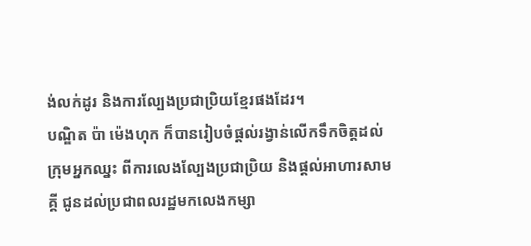ង់លក់ដូរ និងការល្បែងប្រជាប្រិយខ្មែរផងដែរ។
បណ្ឌិត ប៉ា ម៉េងហុក ក៏បានរៀបចំផ្តល់រង្វាន់លើកទឹកចិត្តដល់ ក្រុមអ្នកឈ្នះ ពីការលេងល្បែងប្រជាប្រិយ និងផ្តល់អាហារសាមគ្គី ជូនដល់ប្រជាពលរដ្ឋមកលេងកម្សា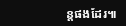ន្តផងដែរ៕